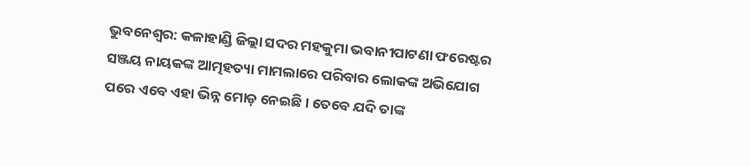ଭୁବନେଶ୍ୱର: କଳାହାଣ୍ଡି ଜିଲ୍ଲା ସଦର ମହକୁମା ଭବାନୀପାଟଣା ଫରେଷ୍ଟର ସଞ୍ଜୟ ନାୟକଙ୍କ ଆତ୍ମହତ୍ୟା ମାମଲାରେ ପରିବାର ଲୋକଙ୍କ ଅଭିଯୋଗ ପରେ ଏବେ ଏହା ଭିନ୍ନ ମୋଡ଼ ନେଇଛି । ତେବେ ଯଦି ତାଙ୍କ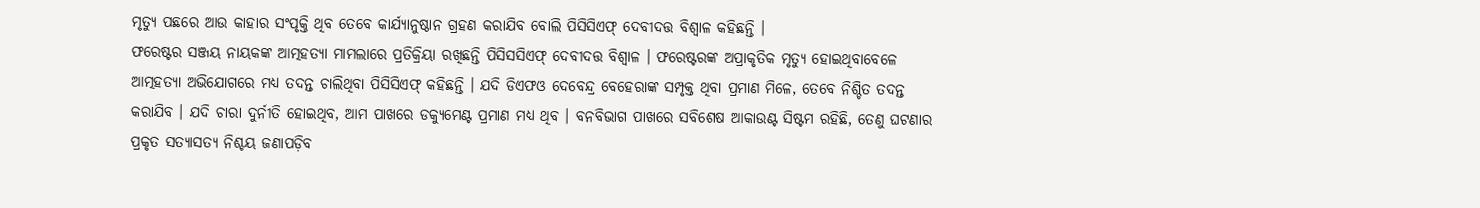ମୃତ୍ୟୁ ପଛରେ ଆଉ କାହାର ସଂପୃକ୍ତି ଥିବ ତେବେ କାର୍ଯ୍ୟାନୁଷ୍ଠାନ ଗ୍ରହଣ କରାଯିବ ବୋଲି ପିସିସିଏଫ୍ ଦେବୀଦତ୍ତ ବିଶ୍ୱାଳ କହିଛନ୍ତି ।
ଫରେଷ୍ଟର ସଞ୍ଜୟ ନାୟକଙ୍କ ଆତ୍ମହତ୍ୟା ମାମଲାରେ ପ୍ରତିକ୍ରିୟା ରଖିଛନ୍ତି ପିସିସସିଏଫ୍ ଦେବୀଦତ୍ତ ବିଶ୍ୱାଳ । ଫରେଷ୍ଟରଙ୍କ ଅପ୍ରାକୃତିକ ମୃତ୍ୟୁ ହୋଇଥିବାବେଳେ ଆତ୍ମହତ୍ୟା ଅଭିଯୋଗରେ ମଧ୍ୟ ତଦନ୍ତ ଚାଲିଥିବା ପିସିସିଏଫ୍ କହିଛନ୍ତି । ଯଦି ଡିଏଫଓ ଦେବେନ୍ଦ୍ର ବେହେରାଙ୍କ ସମ୍ପୃକ୍ତ ଥିବା ପ୍ରମାଣ ମିଳେ, ତେବେ ନିଶ୍ଚିତ ତଦନ୍ତ କରାଯିବ । ଯଦି ଚାରା ଦୁର୍ନୀତି ହୋଇଥିବ, ଆମ ପାଖରେ ଡକ୍ୟୁମେଣ୍ଟ ପ୍ରମାଣ ମଧ୍ୟ ଥିବ । ବନବିଭାଗ ପାଖରେ ସବିଶେଷ ଆକାଉଣ୍ଟ ସିଷ୍ଟମ ରହିଛି, ତେଣୁ ଘଟଣାର ପ୍ରକୃତ ସତ୍ୟାସତ୍ୟ ନିଶ୍ଚୟ ଜଣାପଡ଼ିବ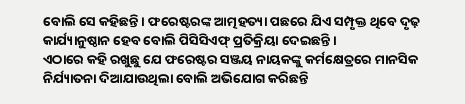ବୋଲି ସେ କହିଛନ୍ତି । ଫରେଷ୍ଟରଙ୍କ ଆତ୍ମହତ୍ୟା ପଛରେ ଯିଏ ସମ୍ପୃକ୍ତ ଥିବେ ଦୃଢ଼ କାର୍ଯ୍ୟାନୁଷ୍ଠାନ ହେବ ବୋଲି ପିସିସିଏଫ୍ ପ୍ରତିକ୍ରିୟା ଦେଇଛନ୍ତି ।
ଏଠାରେ କହି ରଖୁଛୁ ଯେ ଫରେଷ୍ଟର ସଞ୍ଜୟ ନାୟକଙ୍କୁ କର୍ମକ୍ଷେତ୍ରରେ ମାନସିକ ନିର୍ଯ୍ୟାତନା ଦିଆଯାଉଥିଲା ବୋଲି ଅଭିଯୋଗ କରିଛନ୍ତି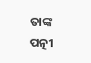ତାଙ୍କ ପତ୍ନୀ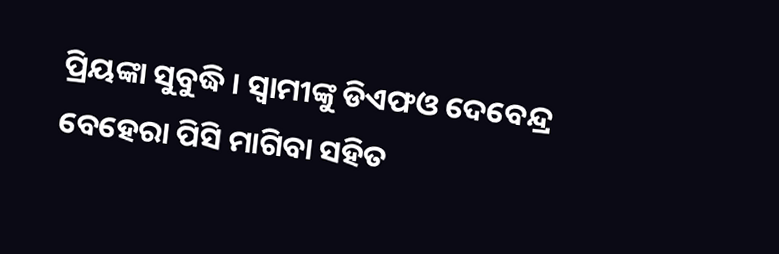ପ୍ରିୟଙ୍କା ସୁବୁଦ୍ଧି । ସ୍ୱାମୀଙ୍କୁ ଡିଏଫଓ ଦେବେନ୍ଦ୍ର ବେହେରା ପିସି ମାଗିବା ସହିତ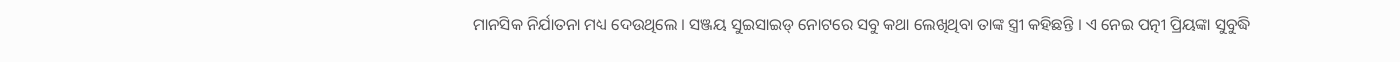ମାନସିକ ନିର୍ଯାତନା ମଧ୍ୟ ଦେଉଥିଲେ । ସଞ୍ଜୟ ସୁଇସାଇଡ୍ ନୋଟରେ ସବୁ କଥା ଲେଖିଥିବା ତାଙ୍କ ସ୍ତ୍ରୀ କହିଛନ୍ତି । ଏ ନେଇ ପତ୍ନୀ ପ୍ରିୟଙ୍କା ସୁବୁଦ୍ଧି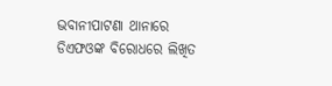ଭବାନୀପାଟଣା ଥାନାରେ ଡିଏଫଓଙ୍କ ବିରୋଧରେ ଲିଖିତ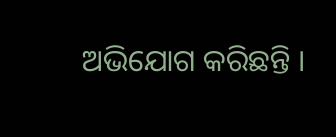ଅଭିଯୋଗ କରିଛନ୍ତି ।